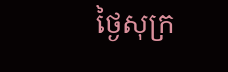ថ្ងៃសុក្រ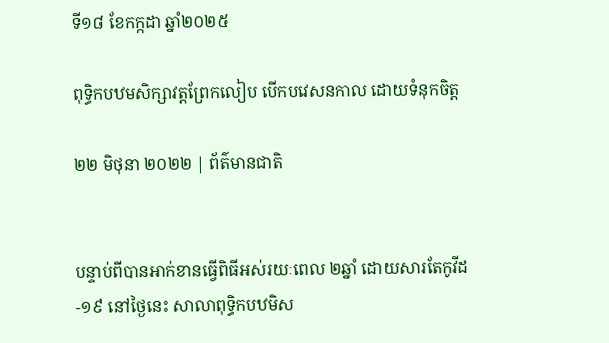ទី១៨ ខែកក្កដា ឆ្នាំ២០២៥

ពុទ្ធិកបឋមសិក្សាវត្តព្រែកលៀប បើកបវេសនកាល ដោយទំនុកចិត្ត

២២ មិថុនា ២០២២ | ព័ត៌មានជាតិ


បន្ទាប់ពីបានអាក់ខានធ្វើពិធីអស់រយៈពេល ២ឆ្នាំ ដោយសារតែកូវីដ-១៩ នៅថ្ងៃនេះ សាលាពុទ្ធិកបឋមិស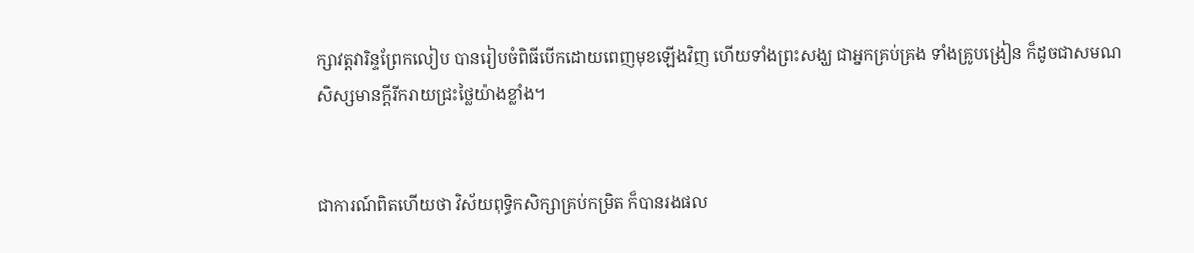ក្សាវត្តវារិន្ទព្រែកលៀប បានរៀបចំពិធីបើកដោយពេញមុខឡើងវិញ ហើយទាំងព្រះសង្ឃ ជាអ្នកគ្រប់គ្រង ទាំងគ្រូបង្រៀន ក៏ដូចជាសមណសិស្សមានក្តីរីករាយជ្រះថ្លៃយ៉ាងខ្លាំង។


ជាការណ៍ពិតហើយថា វិស័យពុទ្ធិកសិក្សាគ្រប់កម្រិត ក៏បានរងផល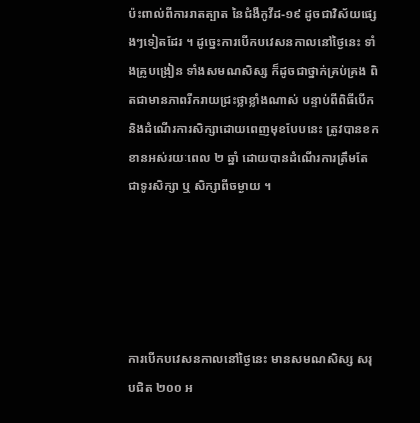ប៉ះពាល់ពីការរាតត្បាត នៃជំងឺកូវីដ-១៩ ដូចជាវិស័យផ្សេងៗទៀតដែរ ។ ដូច្នេះការបើកបវេសនកាលនៅថ្ងៃនេះ ទាំងគ្រូបង្រៀន ទាំងសមណសិស្ស ក៏ដូចជាថ្នាក់គ្រប់គ្រង ពិតជាមានភាពរីករាយជ្រះថ្លាខ្លាំងណាស់ បន្ទាប់ពីពិធីបើក និងដំណើរការសិក្សាដោយពេញមុខបែបនេះ ត្រូវបានខកខានអស់រយៈពេល ២ ឆ្នាំ ដោយបានដំណើរការត្រឹមតែជាទូរសិក្សា ឬ សិក្សាពីចម្ងាយ ។





ការបើកបវេសនកាលនៅថ្ងៃនេះ មានសមណសិស្ស សរុបជិត ២០០ អ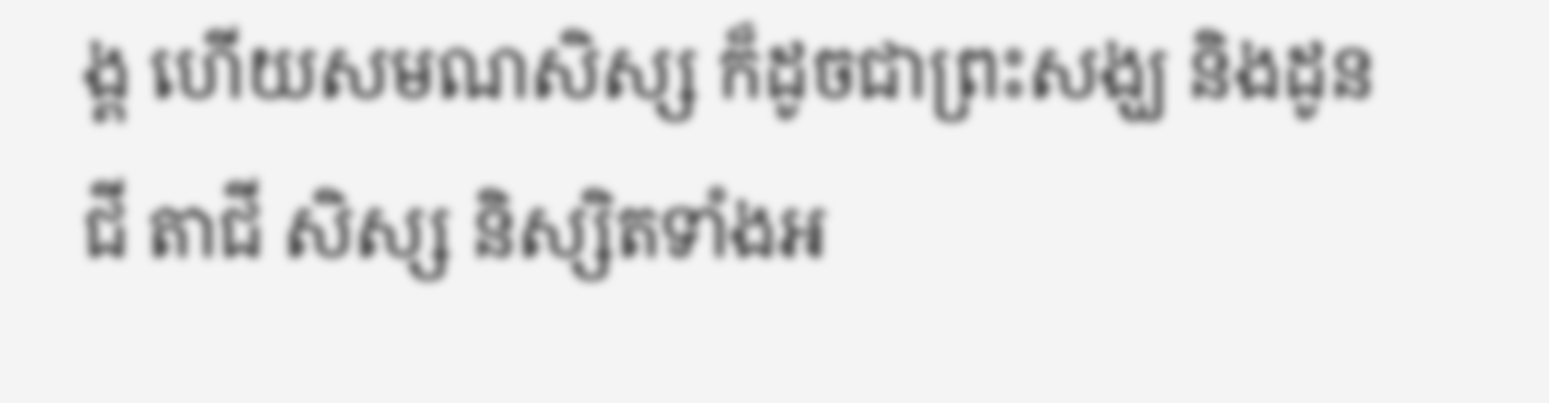ង្គ ហើយសមណសិស្ស ក៏ដូចជាព្រះសង្ឃ និងដូនជី តាជី សិស្ស និស្សិតទាំងអ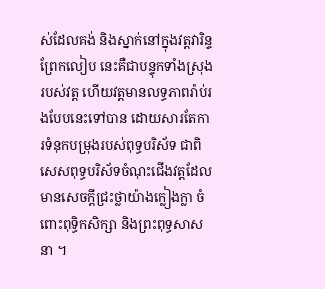ស់ដែលគង់ និងស្នាក់នៅក្នុងវត្តវារិន្ទព្រែកលៀប នេះគឺជាបន្ទុកទាំងស្រុងរបស់វត្ត ហើយវត្តមានលទ្ធភាពរ៉ាប់រងបែបនេះទៅបាន ដោយសារតែការទំនុកបម្រុងរបស់ពុទ្ធបរិស័ទ ជាពិសេសពុទ្ធបរិស័ទចំណុះជើងវត្តដែលមានសេចក្តីជ្រះថ្លាយ៉ាងក្លៀងក្លា ចំពោះពុទ្ធិកសិក្សា និងព្រះពុទ្ធសាសនា ។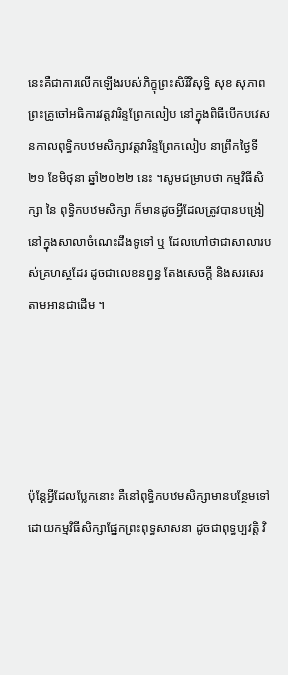នេះគឺជាការលើកឡើងរបស់ភិក្ខុព្រះសិរីវិសុទ្ធិ សុខ សុភាព ព្រះគ្រូចៅអធិការវត្តវារិន្ទព្រែកលៀប នៅក្នុងពិធីបើកបវេសនកាលពុទ្ធិកបឋមសិក្សាវត្តវារិន្ទព្រែកលៀប នាព្រឹកថ្ងៃទី២១ ខែមិថុនា ឆ្នាំ២០២២ នេះ ។សូមជម្រាបថា កម្មវិធីសិក្សា នៃ ពុទ្ធិកបឋមសិក្សា ក៏មានដូចអ្វីដែលត្រូវបានបង្រៀនៅក្នុងសាលាចំណេះដឹងទូទៅ ឬ ដែលហៅថាជាសាលារបស់គ្រហស្ថដែរ ដូចជាលេខនព្វន្ធ តែងសេចក្តី និងសរសេរតាមអានជាដើម ។





ប៉ុន្តែអ្វីដែលប្លែកនោះ គឺនៅពុទ្ធិកបឋមសិក្សាមានបន្ថែមទៅដោយកម្មវិធីសិក្សាផ្នែកព្រះពុទ្ធសាសនា ដូចជាពុទ្ធប្បវត្តិ វិ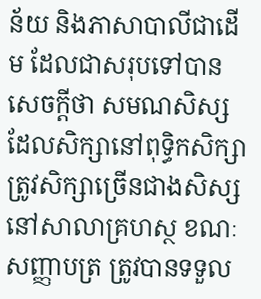ន័យ និងភាសាបាលីជាដើម ដែលជាសរុបទៅបានសេចក្តីថា សមណសិស្សដែលសិក្សានៅពុទ្ធិកសិក្សា ត្រូវសិក្សាច្រើនជាងសិស្សនៅសាលាគ្រហស្ថ ខណៈសញ្ញាបត្រ ត្រូវបានទទួល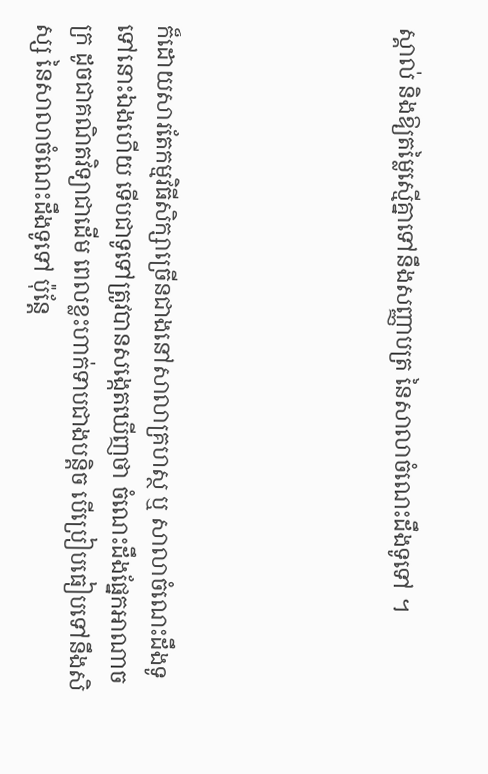ស្គាល់ និងឱ្យតម្លៃស្មើគ្នាទៅនឹងសញ្ញាបត្រ នៃសាលាចំណេះដឹងទូទៅ ។





ក៏ដោយសារតែកម្មវិធីសិក្សាច្រើនជាងនៅសាលាគ្រហស្ថ ឬ សាលាចំណេះដឹងទូទៅនោះឯងហើយ ទើបជាទូទៅត្រូវបានសង្កេតឃើញថា ចំណេះដឹងផ្នែកអាណាចក្រ ដូចជាគណិតវិទ្យាជាដើម ពេលខ្លះហាក់ទាបជាងបន្តិច បើប្រៀបធៀបទៅនឹងសិស្ស នៃសាលាចំណេះដឹងទូទៅ ប៉ុន្តែ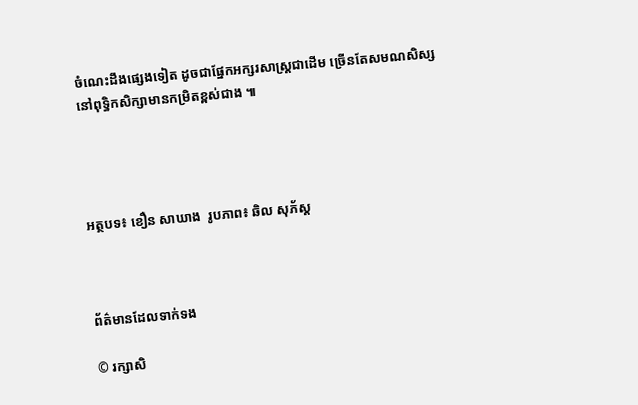ចំណេះដឹងផ្សេងទៀត ដូចជាផ្នែកអក្សរសាស្ត្រជាដើម ច្រើនតែសមណសិស្សនៅពុទ្ធិកសិក្សាមានកម្រិតខ្ពស់ជាង ៕




អត្ថបទ៖ ខឿន សាឃាង  រូបភាព៖ ឆិល សុភ័ស្ត



ព័ត៌មានដែលទាក់ទង

© រក្សាសិ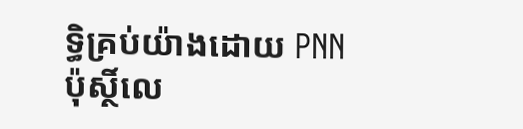ទ្ធិគ្រប់យ៉ាងដោយ PNN ប៉ុស្ថិ៍លេ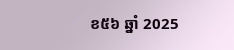ខ៥៦ ឆ្នាំ 2025